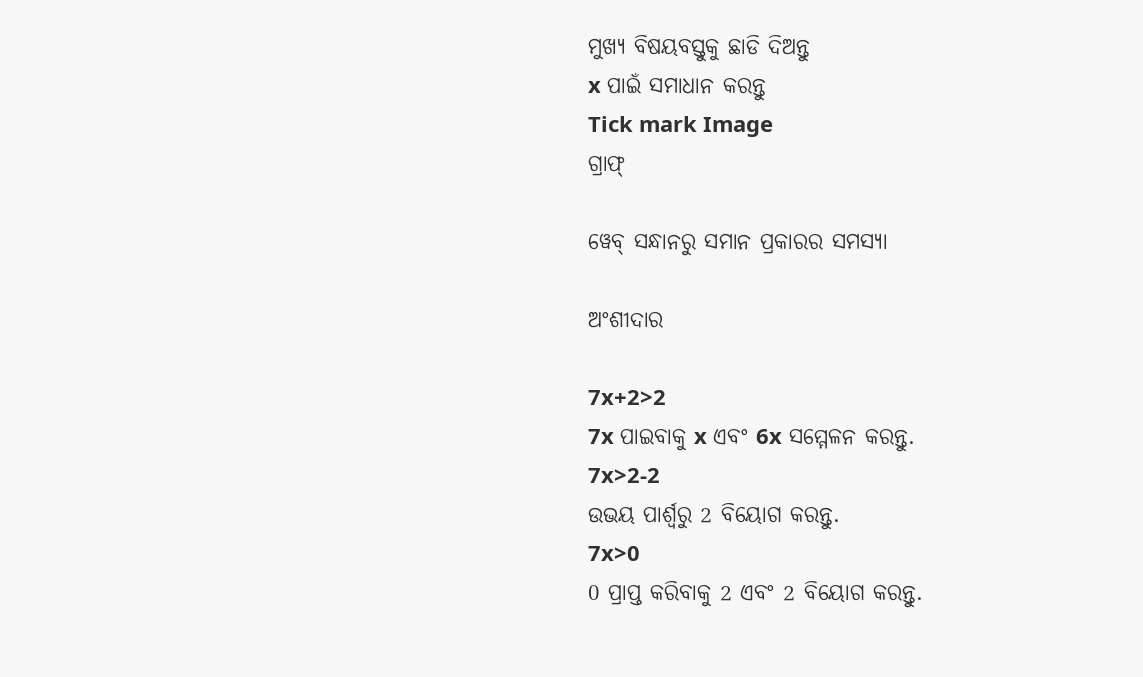ମୁଖ୍ୟ ବିଷୟବସ୍ତୁକୁ ଛାଡି ଦିଅନ୍ତୁ
x ପାଇଁ ସମାଧାନ କରନ୍ତୁ
Tick mark Image
ଗ୍ରାଫ୍

ୱେବ୍ ସନ୍ଧାନରୁ ସମାନ ପ୍ରକାରର ସମସ୍ୟା

ଅଂଶୀଦାର

7x+2>2
7x ପାଇବାକୁ x ଏବଂ 6x ସମ୍ମେଳନ କରନ୍ତୁ.
7x>2-2
ଉଭୟ ପାର୍ଶ୍ୱରୁ 2 ବିୟୋଗ କରନ୍ତୁ.
7x>0
0 ପ୍ରାପ୍ତ କରିବାକୁ 2 ଏବଂ 2 ବିୟୋଗ କରନ୍ତୁ.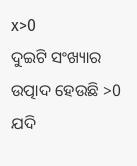x>0
ଦୁଇଟି ସଂଖ୍ୟାର ଉତ୍ପାଦ ହେଉଛି >0 ଯଦି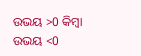ଉଭୟ >0 କିମ୍ବା ଉଭୟ <0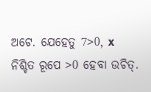ଅଟେ. ଯେହେତୁ 7>0, x ନିଶ୍ଚିତ ରୂପେ >0 ହେବା ଉଚିତ୍.